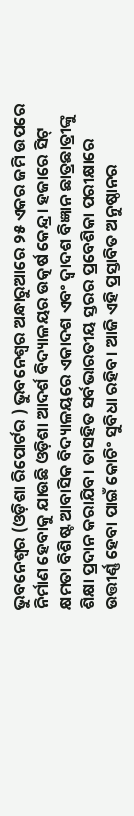ଭୁବନେଶ୍ୱର (ଓଡ଼ିଶା ରିପୋର୍ଟର ) ଭୁବନେଶ୍ୱର ଅନ୍ଧାରୁଆରେ ୨୫ ଏକର ଜମି ଉପରେ ନିର୍ମାଣ ହେବାକୁ ଯାଉଛି ଓଡ଼ିଶା ଆଦର୍ଶ ବିଦ୍ୟାଳୟର ଉତ୍କର୍ଷ କେନ୍ଦ୍ର। ହଜାରେ ସିଟ୍ କ୍ଷମତା ବିଶିଷ୍ଟ ଆବାସିକ ବିଦ୍ୟାଳୟରେ ଏକାଦଶ ଏବଂ ଦ୍ୱାଦଶ ବିଜ୍ଞାନ ଛାତ୍ରଛାତ୍ରୀଙ୍କୁ ଶିକ୍ଷା ପ୍ରଦାନ କରାଯିବ। ତାସହିତ ସର୍ବଭାରତୀୟ ସ୍ତରର ପ୍ରବେଶିକା ପରୀକ୍ଷାରେ ଉତ୍ତୀର୍ଣ୍ଣ ହେବା ପାଇଁ କୋଚିଂ ସୁବିଧା ରହିବ। ଆଜି ଏହି ପ୍ରସ୍ତାବିତ ଅନୁଷ୍ଠାନର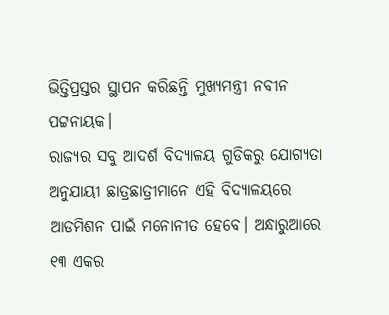ଭିତ୍ତିପ୍ରସ୍ତର ସ୍ଥାପନ କରିଛନ୍ତି ମୁଖ୍ୟମନ୍ତ୍ରୀ ନବୀନ ପଟ୍ଟନାୟକ।
ରାଜ୍ୟର ସବୁ ଆଦର୍ଶ ବିଦ୍ୟାଳୟ ଗୁଡିକରୁ ଯୋଗ୍ୟତା ଅନୁଯାୟୀ ଛାତ୍ରଛାତ୍ରୀମାନେ ଏହି ବିଦ୍ୟାଳୟରେ ଆଡମିଶନ ପାଇଁ ମନୋନୀତ ହେବେ। ଅନ୍ଧାରୁଆରେ ୧୩ ଏକର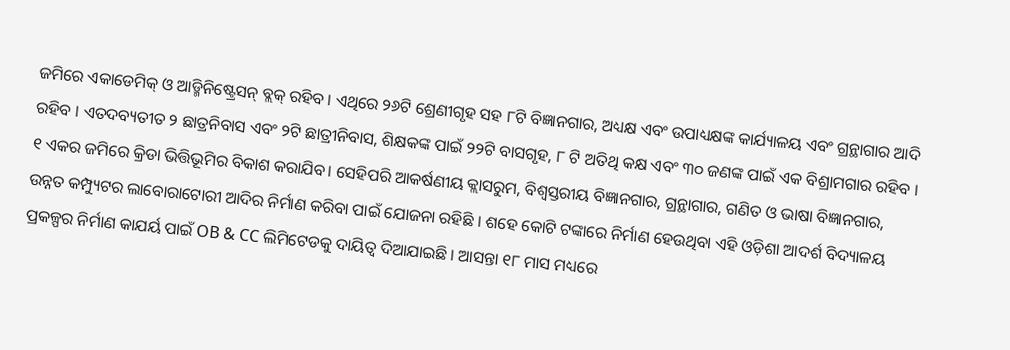ଜମିରେ ଏକାଡେମିକ୍ ଓ ଆଡ୍ମିନିଷ୍ଟ୍ରେସନ୍ ବ୍ଲକ୍ ରହିବ । ଏଥିରେ ୨୬ଟି ଶ୍ରେଣୀଗୃହ ସହ ୮ଟି ବିଜ୍ଞାନଗାର, ଅଧ୍ୟକ୍ଷ ଏବଂ ଉପାଧ୍ୟକ୍ଷଙ୍କ କାର୍ଯ୍ୟାଳୟ ଏବଂ ଗ୍ରନ୍ଥାଗାର ଆଦି ରହିବ । ଏତଦବ୍ୟତୀତ ୨ ଛାତ୍ରନିବାସ ଏବଂ ୨ଟି ଛାତ୍ରୀନିବାସ, ଶିକ୍ଷକଙ୍କ ପାଇଁ ୨୨ଟି ବାସଗୃହ, ୮ ଟି ଅତିଥି କକ୍ଷ ଏବଂ ୩୦ ଜଣଙ୍କ ପାଇଁ ଏକ ବିଶ୍ରାମଗାର ରହିବ ।
୧ ଏକର ଜମିରେ କ୍ରିଡା ଭିତ୍ତିଭୂମିର ବିକାଶ କରାଯିବ। ସେହିପରି ଆକର୍ଷଣୀୟ କ୍ଲାସରୁମ, ବିଶ୍ୱସ୍ତରୀୟ ବିଜ୍ଞାନଗାର, ଗ୍ରନ୍ଥାଗାର, ଗଣିତ ଓ ଭାଷା ବିଜ୍ଞାନଗାର, ଉନ୍ନତ କମ୍ପ୍ୟୁଟର ଲାବୋରାଟୋରୀ ଆଦିର ନିର୍ମାଣ କରିବା ପାଇଁ ଯୋଜନା ରହିଛି । ଶହେ କୋଟି ଟଙ୍କାରେ ନିର୍ମାଣ ହେଉଥିବା ଏହି ଓଡ଼ିଶା ଆଦର୍ଶ ବିଦ୍ୟାଳୟ ପ୍ରକଳ୍ପର ନିର୍ମାଣ କାଯର୍ୟ ପାଇଁ OB & CC ଲିମିଟେଡକୁ ଦାୟିତ୍ୱ ଦିଆଯାଇଛି । ଆସନ୍ତା ୧୮ ମାସ ମଧ୍ୟରେ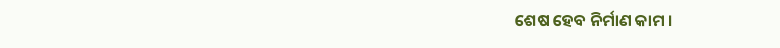ଶେଷ ହେବ ନିର୍ମାଣ କାମ ।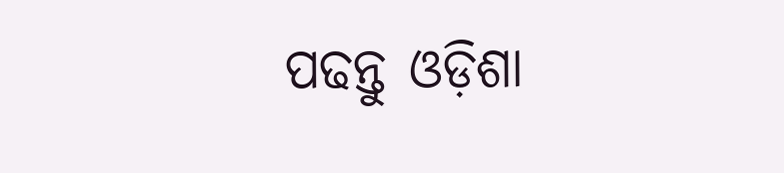ପଢନ୍ତୁ ଓଡ଼ିଶା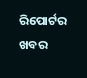ରିପୋର୍ଟର ଖବର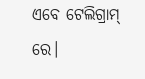ଏବେ ଟେଲିଗ୍ରାମ୍ ରେ।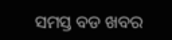ସମସ୍ତ ବଡ ଖବର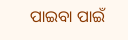ପାଇବା ପାଇଁ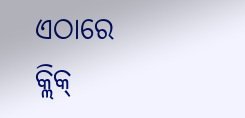ଏଠାରେ କ୍ଲିକ୍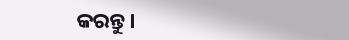କରନ୍ତୁ।